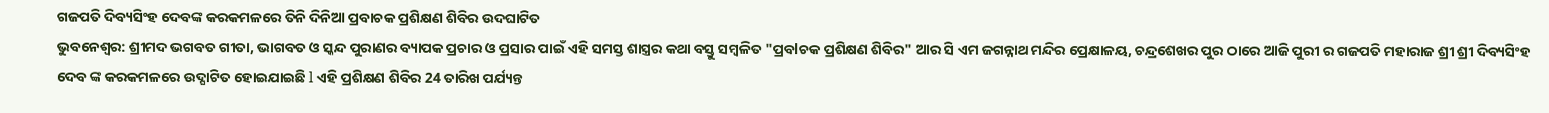ଗଜପତି ଦିବ୍ୟସିଂହ ଦେବଙ୍କ କରକମଳରେ ତିନି ଦିନିଆ ପ୍ରବାଚକ ପ୍ରଶିକ୍ଷଣ ଶିବିର ଉଦଘାଟିତ
ଭୁବନେଶ୍ୱର: ଶ୍ରୀମଦ ଭଗବତ ଗୀତା, ଭାଗବତ ଓ ସ୍କନ୍ଦ ପୁରାଣର ବ୍ୟାପକ ପ୍ରଚାର ଓ ପ୍ରସାର ପାଇଁ ଏହି ସମସ୍ତ ଶାସ୍ତ୍ରର କଥା ବସ୍ତୁ ସମ୍ବଳିତ "ପ୍ରବlଚକ ପ୍ରଶିକ୍ଷଣ ଶିବିର" ଆର ସି ଏମ ଜଗନ୍ନାଥ ମନ୍ଦିର ପ୍ରେକ୍ଷାଳୟ, ଚନ୍ଦ୍ରଶେଖର ପୁର ଠାରେ ଆଜି ପୁରୀ ର ଗଜପତି ମହାରାଜ ଶ୍ରୀ ଶ୍ରୀ ଦିବ୍ୟସିଂହ ଦେବ ଙ୍କ କରକମଳରେ ଉଦ୍ଘାଟିତ ହୋଇଯାଇଛି l ଏହି ପ୍ରଶିକ୍ଷଣ ଶିବିର 24 ତାରିଖ ପର୍ଯ୍ୟନ୍ତ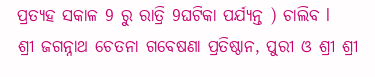ପ୍ରତ୍ୟହ ସକାଳ 9 ରୁ ରାତ୍ରି 9ଘଟିକା ପର୍ଯ୍ୟନ୍ତ ) ଚାଲିବ l
ଶ୍ରୀ ଜଗନ୍ନାଥ ଚେତନା ଗବେଷଣା ପ୍ରତିଷ୍ଠାନ, ପୁରୀ ଓ ଶ୍ରୀ ଶ୍ରୀ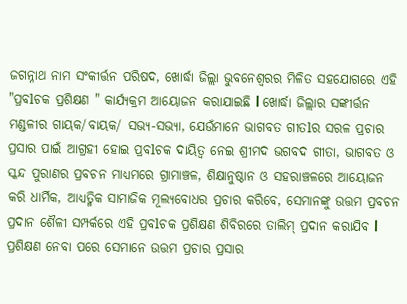ଜଗନ୍ନାଥ ନାମ ସଂକୀର୍ତ୍ତନ ପରିଷଦ, ଖୋର୍ଦ୍ଧା ଜିଲ୍ଲା ଭୁବନେଶ୍ଵରର ମିଳିତ ସହଯୋଗରେ ଏହି "ପ୍ରବlଚକ ପ୍ରଶିକ୍ଷଣ " କାର୍ଯ୍ୟକ୍ରମ ଆୟୋଜନ କରାଯାଇଛି l ଖୋର୍ଦ୍ଧା ଜିଲ୍ଲାର ସଙ୍କୀର୍ତ୍ତନ ମଣ୍ଡଳୀର ଗାୟକ/ବାୟକ/ ସଭ୍ୟ-ସଭ୍ୟା, ଯେଉଁମାନେ ଭାଗବତ ଗୀତlର ସରଳ ପ୍ରଚାର ପ୍ରସାର ପାଇଁ ଆଗ୍ରହୀ ହୋଇ ପ୍ରବlଚକ ଦାୟିତ୍ଵ ନେଇ ଶ୍ରୀମଦ ଭଗବଦ ଗୀତା, ଭାଗବତ ଓ ସ୍କନ୍ଦ ପୁରାଣର ପ୍ରବଚନ ମାଧ୍ୟମରେ ଗ୍ରାମାଞ୍ଚଳ, ଶିକ୍ଷାନୁଷ୍ଠାନ ଓ ସହରାଞ୍ଚଳରେ ଆୟୋଜନ କରି ଧାର୍ମିକ, ଆଧ୍ୟତ୍ମିକ ସାମାଜିକ ମୂଲ୍ୟବୋଧର ପ୍ରଚାର କରିବେ, ସେମାନଙ୍କୁ ଉତ୍ତମ ପ୍ରବଚନ ପ୍ରଦାନ ଶୈଳୀ ସମ୍ପର୍କରେ ଏହି ପ୍ରବlଚକ ପ୍ରଶିକ୍ଷଣ ଶିବିରରେ ତାଲିମ୍ ପ୍ରଦାନ କରାଯିବ l ପ୍ରଶିକ୍ଷଣ ନେବା ପରେ ସେମାନେ ଉତ୍ତମ ପ୍ରଚାର ପ୍ରସାର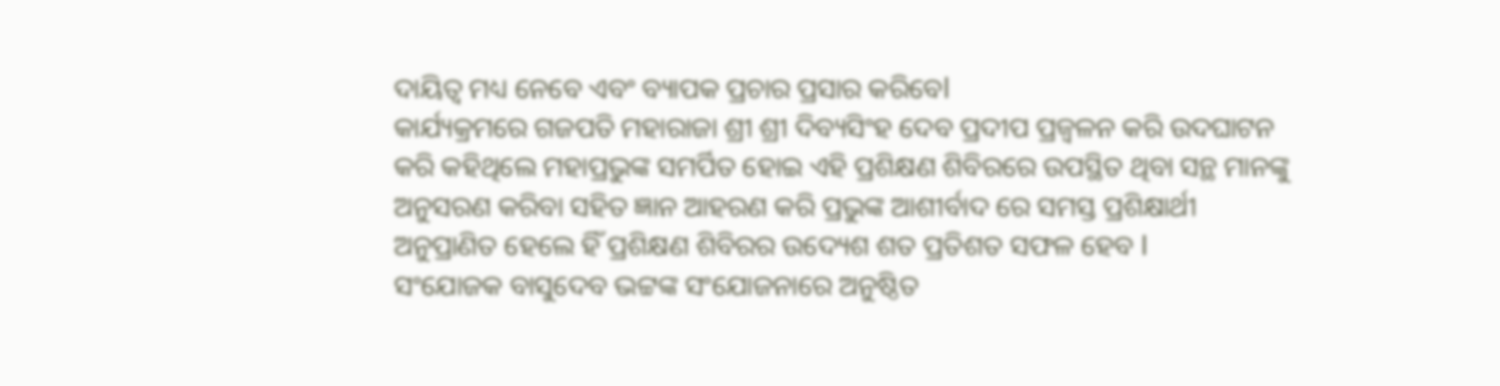ଦାୟିତ୍ଵ ମଧ୍ୟ ନେବେ ଏବଂ ବ୍ୟାପକ ପ୍ରଚାର ପ୍ରସାର କରିବେl
କାର୍ଯ୍ୟକ୍ରମରେ ଗଜପତି ମହାରାଜା ଶ୍ରୀ ଶ୍ରୀ ଦିବ୍ୟସିଂହ ଦେବ ପ୍ରଦୀପ ପ୍ରଜ୍ବଳନ କରି ଉଦଘାଟନ କରି କହିଥିଲେ ମହାପ୍ରଭୁଙ୍କ ସମର୍ପିତ ହୋଇ ଏହି ପ୍ରଶିକ୍ଷଣ ଶିବିରରେ ଉପସ୍ଥିତ ଥିବା ସନ୍ଥ ମାନଙ୍କୁ ଅନୁସରଣ କରିବା ସହିତ ଜ୍ଞାନ ଆହରଣ କରି ପ୍ରଭୁଙ୍କ ଆଶୀର୍ବାଦ ରେ ସମସ୍ତ ପ୍ରଶିକ୍ଷାର୍ଥୀ ଅନୁପ୍ରାଣିତ ହେଲେ ହିଁ ପ୍ରଶିକ୍ଷଣ ଶିବିରର ଉଦ୍ୟେଶ ଶତ ପ୍ରତିଶତ ସଫଳ ହେବ l
ସଂଯୋଜକ ବାସୁଦେବ ଭଟ୍ଟଙ୍କ ସଂଯୋଜନାରେ ଅନୁଷ୍ଠିତ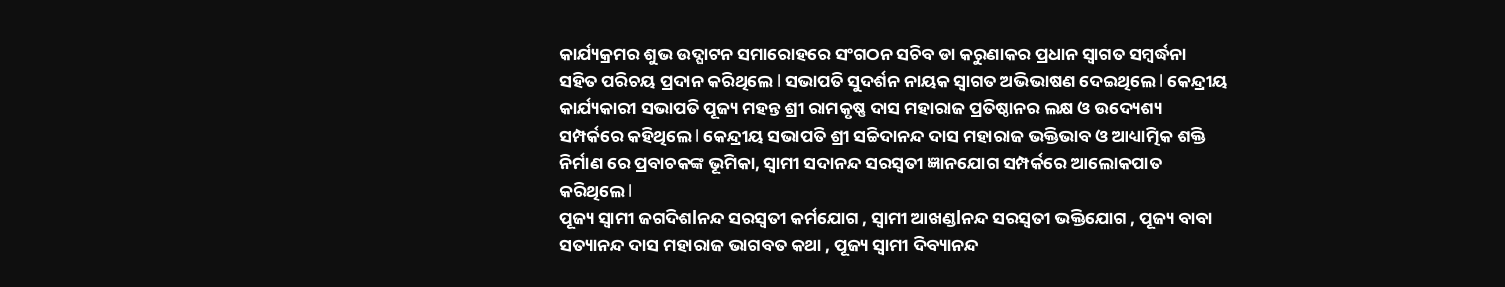କାର୍ଯ୍ୟକ୍ରମର ଶୁଭ ଉଦ୍ଘାଟନ ସମାରୋହରେ ସଂଗଠନ ସଚିବ ଡା କରୁଣାକର ପ୍ରଧାନ ସ୍ୱାଗତ ସମ୍ବର୍ଦ୍ଧନା ସହିତ ପରିଚୟ ପ୍ରଦାନ କରିଥିଲେ l ସଭାପତି ସୁଦର୍ଶନ ନାୟକ ସ୍ୱାଗତ ଅଭିଭାଷଣ ଦେଇଥିଲେ l କେନ୍ଦ୍ରୀୟ କାର୍ଯ୍ୟକାରୀ ସଭାପତି ପୂଜ୍ୟ ମହନ୍ତ ଶ୍ରୀ ରାମକୃଷ୍ଣ ଦାସ ମହାରାଜ ପ୍ରତିଷ୍ଠାନର ଲକ୍ଷ ଓ ଉଦ୍ୟେଶ୍ୟ ସମ୍ପର୍କରେ କହିଥିଲେ l କେନ୍ଦ୍ରୀୟ ସଭାପତି ଶ୍ରୀ ସଚ୍ଚିଦାନନ୍ଦ ଦାସ ମହାରାଜ ଭକ୍ତିଭାବ ଓ ଆଧ୍ୟାତ୍ମିକ ଶକ୍ତି ନିର୍ମାଣ ରେ ପ୍ରବାଚକଙ୍କ ଭୂମିକା, ସ୍ୱାମୀ ସଦାନନ୍ଦ ସରସ୍ବତୀ ଜ୍ଞାନଯୋଗ ସମ୍ପର୍କରେ ଆଲୋକପାତ କରିଥିଲେ l
ପୂଜ୍ୟ ସ୍ୱାମୀ ଜଗଦିଶlନନ୍ଦ ସରସ୍ବତୀ କର୍ମଯୋଗ , ସ୍ୱାମୀ ଆଖଣ୍ଡlନନ୍ଦ ସରସ୍ବତୀ ଭକ୍ତିଯୋଗ , ପୂଜ୍ୟ ବାବା ସତ୍ୟାନନ୍ଦ ଦାସ ମହାରାଜ ଭାଗବତ କଥା , ପୂଜ୍ୟ ସ୍ୱାମୀ ଦିବ୍ୟାନନ୍ଦ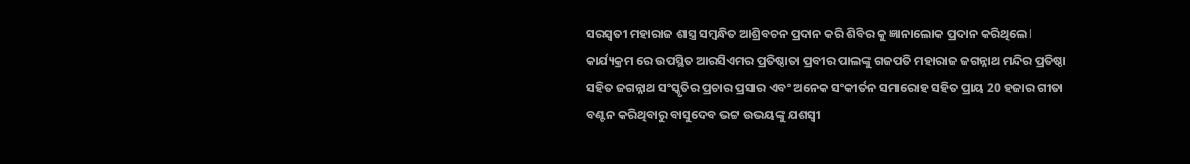ସରସ୍ବତୀ ମହାରାଜ ଶାସ୍ତ୍ର ସମ୍ବନ୍ଧିତ ଆଶ୍ରିବଚନ ପ୍ରଦାନ କରି ଶିବିର କୁ ଜ୍ଞାନାଲୋକ ପ୍ରଦାନ କରିଥିଲେ l
କାର୍ଯ୍ୟକ୍ରମ ରେ ଉପସ୍ଥିତ ଆରସିଏମର ପ୍ରତିଷ୍ଠାତା ପ୍ରବୀର ପାଲଙ୍କୁ ଗଜପତି ମହାରାଜ ଜଗନ୍ନାଥ ମନ୍ଦିର ପ୍ରତିଷ୍ଠା ସହିତ ଜଗନ୍ନାଥ ସଂସ୍କୃତିର ପ୍ରଚାର ପ୍ରସାର ଏବଂ ଅନେକ ସଂକୀର୍ତନ ସମାରୋହ ସହିତ ପ୍ରାୟ 20 ହଜାର ଗୀତା ବଣ୍ଟନ କରିଥିବାରୁ ବାସୁଦେବ ଭଟ୍ଟ ଉଭୟଙ୍କୁ ଯଶସ୍ବୀ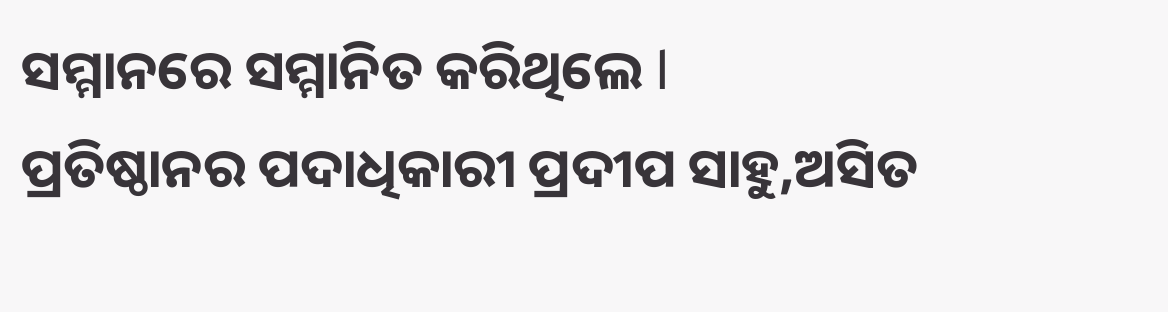ସମ୍ମାନରେ ସମ୍ମାନିତ କରିଥିଲେ l
ପ୍ରତିଷ୍ଠାନର ପଦାଧିକାରୀ ପ୍ରଦୀପ ସାହୁ,ଅସିତ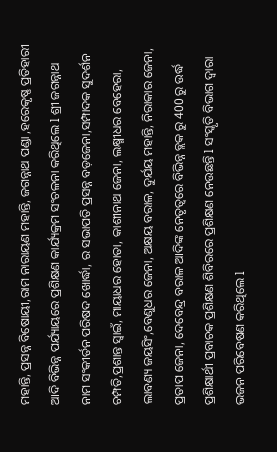ମହାନ୍ତି, ପ୍ରସନ୍ନ ବିଷୋୟୀ,ରାମ ନାରାୟଣ ମହାନ୍ତି, ଜଗନ୍ନାଥ ପଣ୍ଡା ,ହରେକୃଷ୍ଣ ପ୍ରତିହାରୀ ଆଦି ବିଭିନ୍ନ ପର୍ଯ୍ୟାୟରେ ପ୍ରଶିକ୍ଷଣ କାର୍ଯ୍ୟକ୍ରମ ସଂଚଳନା କରିଥିଲେ l ଶ୍ରୀ ଜଗନ୍ନାଥ ନାମ ସଂକୀର୍ତନ ପରିଷଦ ଖୋର୍ଦ୍ଧା, ର ସଭାପତି ପ୍ରସନ୍ନ ବଡ଼ଜେନା,ସମ୍ପାଦକ ସୁଦର୍ଶନ ଚମ୍ପତି,ପ୍ରଶାନ୍ତ ସ୍ୱାଇଁ, ମାୟାଧର ହୋତା, କାଶୀନାଥ ଜେନା, ଲକ୍ଷ୍ମୀଧର ବେହେରା, ଲାବଣ୍ୟ ଜୟସିଂ,ବେଣୁଧର ଜେନା, ଅକ୍ଷୟ ବରାଳ, ଦୁର୍ଯୟ ମହାନ୍ତି, ନିରାକାର ଜେନା, ପ୍ରତାପ ଜେନା, ଦେବେନ୍ଦ୍ର ବରାଳ ଆଦିଙ୍କ ନେତୃତ୍ୱରେ ବିଭିନ୍ନ ବ୍ଲକ ରୁ 400 ରୁ ଉର୍ଦ୍ଧ ପ୍ରଶିକ୍ଷାର୍ଥୀ ପ୍ରବାଚକ ପ୍ରଶିକ୍ଷଣ ଶିବିରରେ ପ୍ରଶିକ୍ଷଣ ନେଉଛନ୍ତି l ସଂସ୍କୃତି ବିଭାଗ ଦ୍ୱାରା ଭଜନ ପରିବେଷଣ କରିଥିଲେ l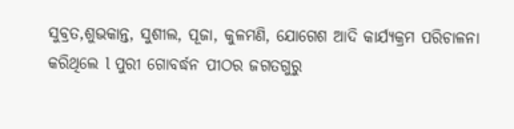ସୁବ୍ରତ,ଶୁଭକାନ୍ତ, ସୁଶୀଲ, ପୂଜା, କୁଳମଣି, ଯୋଗେଶ ଆଦି କାର୍ଯ୍ୟକ୍ରମ ପରିଚାଳନା କରିଥିଲେ l ପୁରୀ ଗୋବର୍ଦ୍ଧନ ପୀଠର ଜଗତଗୁରୁ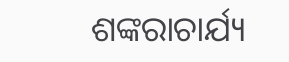ଶଙ୍କରାଚାର୍ଯ୍ୟ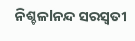ନିଶ୍ଚଳlନନ୍ଦ ସରସ୍ବତୀ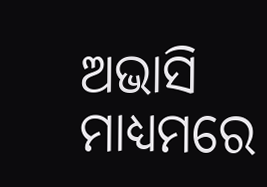ଅଭାସି ମାଧ୍ୟମରେ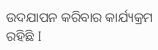ଉଦଯାପନ କରିବାର କାର୍ଯ୍ୟକ୍ରମ ରହିଛି I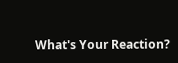What's Your Reaction?